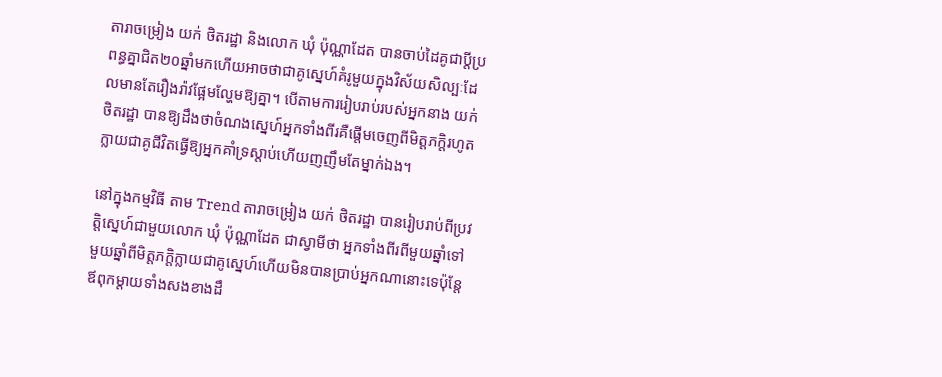តារាចម្រៀង យក់ ថិតរដ្ឋា និងលោក ឃុំ ប៉ុណ្ណាដែត បានចាប់ដៃគូជាប្តីប្រពន្ធគ្នាជិត២០ឆ្នាំមកហើយអាចថាជាគូស្នេហ៍គំរូមួយក្នុងវិស័យសិល្បៈដែលមានតែរឿងរ៉ាវផ្អែមល្ហែមឱ្យគ្នា។ បើតាមការរៀបរាប់របស់អ្នកនាង យក់ ថិតរដ្ឋា បានឱ្យដឹងថាចំណងស្នេហ៍អ្នកទាំងពីរគឺផ្តើមចេញពីមិត្តភក្តិរហូតក្លាយជាគូជីវិតធ្វើឱ្យអ្នកគាំទ្រស្តាប់ហើយញញឹមតែម្នាក់ឯង។

នៅក្នុងកម្មវិធី តាម Trend តារាចម្រៀង យក់ ថិតរដ្ឋា បានរៀបរាប់ពីប្រវត្តិស្នេហ៍ជាមួយលោក ឃុំ ប៉ុណ្ណាដែត ជាស្វាមីថា អ្នកទាំងពីរពីមួយឆ្នាំទៅមួយឆ្នាំពីមិត្តភក្តិក្លាយជាគូស្នេហ៍ហើយមិនបានប្រាប់អ្នកណានោះទេប៉ុន្តែឪពុកម្តាយទាំងសងខាងដឹ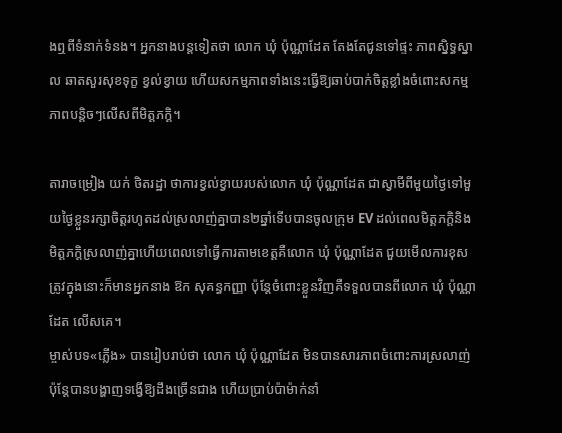ងឮពីទំនាក់ទំនង។ អ្នកនាងបន្តទៀតថា លោក ឃុំ ប៉ុណ្ណាដែត តែងតែជូនទៅផ្ទះ ភាពស្និទ្ធស្នាល ឆាតសួរសុខទុក្ខ ខ្វល់ខ្វាយ ហើយសកម្មភាពទាំងនេះធ្វើឱ្យឆាប់បាក់ចិត្តខ្លាំងចំពោះសកម្មភាពបន្តិចៗលើសពីមិត្តភក្តិ។

តារាចម្រៀង យក់ ថិតរដ្ឋា ថាការខ្វល់ខ្វាយរបស់លោក ឃុំ ប៉ុណ្ណាដែត ជាស្វាមីពីមួយថ្ងៃទៅមួយថ្ងៃខ្លួនរក្សាចិត្តរហូតដល់ស្រលាញ់គ្នាបាន២ឆ្នាំទើបបានចូលក្រុម EV ដល់ពេលមិត្តភក្តិនិងមិត្តភក្តិស្រលាញ់គ្នាហើយពេលទៅធ្វើការតាមខេត្តគឺលោក ឃុំ ប៉ុណ្ណាដែត ជួយមើលការខុសត្រូវក្នុងនោះក៏មានអ្នកនាង ឱក សុគន្ធកញ្ញា ប៉ុន្តែចំពោះខ្លួនវិញគឺទទួលបានពីលោក ឃុំ ប៉ុណ្ណាដែត លើសគេ។
ម្ចាស់បទ«ភ្លើង» បានរៀបរាប់ថា លោក ឃុំ ប៉ុណ្ណាដែត មិនបានសារភាពចំពោះការស្រលាញ់ប៉ុន្តែបានបង្ហាញទង្វើឱ្យដឹងច្រើនជាង ហើយប្រាប់ប៉ាម៉ាក់នាំ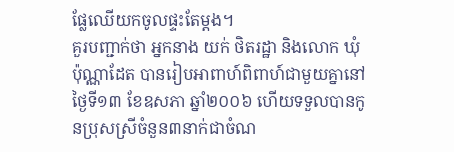ផ្លែឈើយកចូលផ្ទះតែម្តង។
គួរបញ្ជាក់ថា អ្នកនាង យក់ ថិតរដ្ឋា និងលោក ឃុំ ប៉ុណ្ណាដែត បានរៀបអាពាហ៍ពិពាហ៍ជាមួយគ្នានៅថ្ងៃទី១៣ ខែឧសភា ឆ្នាំ២០០៦ ហើយទទួលបានកូនប្រុសស្រីចំនួន៣នាក់ជាចំណ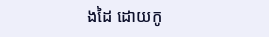ងដៃ ដោយកូ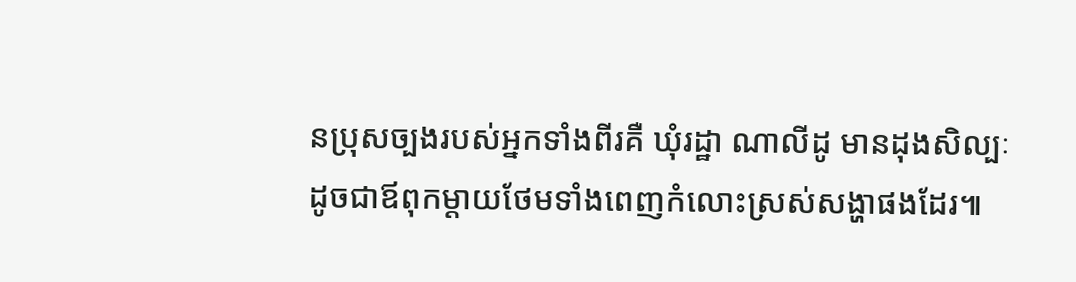នប្រុសច្បងរបស់អ្នកទាំងពីរគឺ ឃុំរដ្ឋា ណាលីដូ មានដុងសិល្បៈដូចជាឪពុកម្តាយថែមទាំងពេញកំលោះស្រស់សង្ហាផងដែរ៕